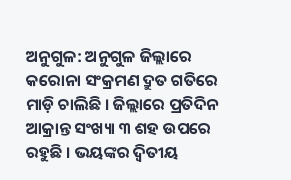ଅନୁଗୁଳ: ଅନୁଗୁଳ ଜିଲ୍ଲାରେ କରୋନା ସଂକ୍ରମଣ ଦ୍ରୁତ ଗତିରେ ମାଡ଼ି ଚାଲିଛି । ଜିଲ୍ଲାରେ ପ୍ରତିଦିନ ଆକ୍ରାନ୍ତ ସଂଖ୍ୟା ୩ ଶହ ଉପରେ ରହୁଛି । ଭୟଙ୍କର ଦ୍ବିତୀୟ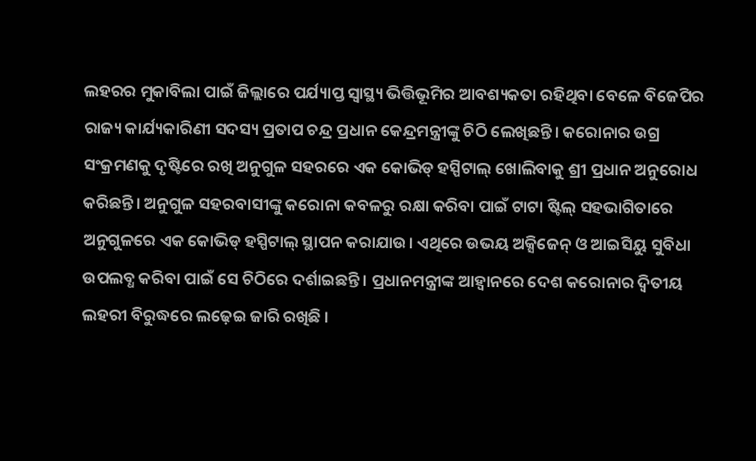ଲହରର ମୁକାବିଲା ପାଇଁ ଜିଲ୍ଲାରେ ପର୍ଯ୍ୟାପ୍ତ ସ୍ବାସ୍ଥ୍ୟ ଭିତ୍ତିଭୂମିର ଆବଶ୍ୟକତା ରହିଥିବା ବେଳେ ବିଜେପିର ରାଜ୍ୟ କାର୍ଯ୍ୟକାରିଣୀ ସଦସ୍ୟ ପ୍ରତାପ ଚନ୍ଦ୍ର ପ୍ରଧାନ କେନ୍ଦ୍ରମନ୍ତ୍ରୀଙ୍କୁ ଚିଠି ଲେଖିଛନ୍ତି। କରୋନାର ଉଗ୍ର ସଂକ୍ରମଣକୁ ଦୃଷ୍ଟିରେ ରଖି ଅନୁଗୁଳ ସହରରେ ଏକ କୋଭିଡ୍ ହସ୍ପିଟାଲ୍ ଖୋଲିବାକୁ ଶ୍ରୀ ପ୍ରଧାନ ଅନୁରୋଧ କରିଛନ୍ତି। ଅନୁଗୁଳ ସହରବାସୀଙ୍କୁ କରୋନା କବଳରୁ ରକ୍ଷା କରିବା ପାଇଁ ଟାଟା ଷ୍ଟିଲ୍ ସହଭାଗିତାରେ ଅନୁଗୁଳରେ ଏକ କୋଭିଡ୍ ହସ୍ପିଟାଲ୍ ସ୍ଥାପନ କରାଯାଉ। ଏଥିରେ ଉଭୟ ଅକ୍ସିଜେନ୍ ଓ ଆଇସିୟୁ ସୁବିଧା ଉପଲବ୍ଧ କରିବା ପାଇଁ ସେ ଚିଠିରେ ଦର୍ଶାଇଛନ୍ତି । ପ୍ରଧାନମନ୍ତ୍ରୀଙ୍କ ଆହ୍ବାନରେ ଦେଶ କରୋନାର ଦ୍ବିତୀୟ ଲହରୀ ବିରୁଦ୍ଧରେ ଲଢ଼େଇ ଜାରି ରଖିଛି ।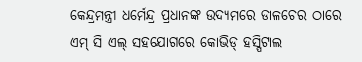କେନ୍ଦ୍ରମନ୍ତ୍ରୀ ଧର୍ମେନ୍ଦ୍ର ପ୍ରଧାନଙ୍କ ଉଦ୍ୟମରେ ଡାଳଚେର ଠାରେ ଏମ୍ ସି ଏଲ୍ ସହଯୋଗରେ କୋଭିଡ୍ ହସ୍ପିଟାଲ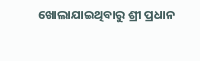ଖୋଲାଯାଇଥିବାରୁ ଶ୍ରୀ ପ୍ରଧାନ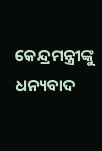କେନ୍ଦ୍ରମନ୍ତ୍ରୀଙ୍କୁ ଧନ୍ୟବାଦ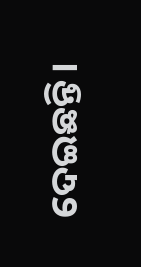ଦେଇଛନ୍ତି।